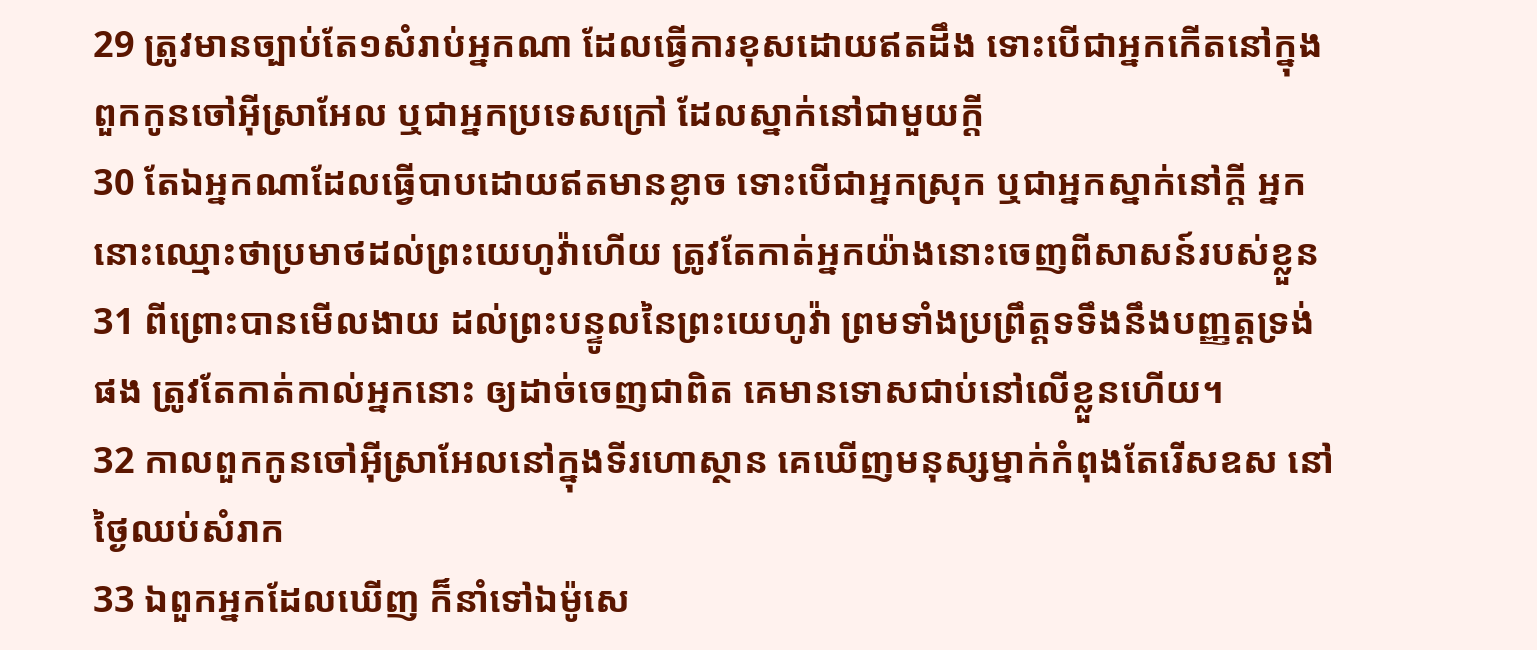29 ត្រូវមានច្បាប់តែ១សំរាប់អ្នកណា ដែលធ្វើការខុសដោយឥតដឹង ទោះបើជាអ្នកកើតនៅក្នុងពួកកូនចៅអ៊ីស្រាអែល ឬជាអ្នកប្រទេសក្រៅ ដែលស្នាក់នៅជាមួយក្តី
30 តែឯអ្នកណាដែលធ្វើបាបដោយឥតមានខ្លាច ទោះបើជាអ្នកស្រុក ឬជាអ្នកស្នាក់នៅក្តី អ្នកនោះឈ្មោះថាប្រមាថដល់ព្រះយេហូវ៉ាហើយ ត្រូវតែកាត់អ្នកយ៉ាងនោះចេញពីសាសន៍របស់ខ្លួន
31 ពីព្រោះបានមើលងាយ ដល់ព្រះបន្ទូលនៃព្រះយេហូវ៉ា ព្រមទាំងប្រព្រឹត្តទទឹងនឹងបញ្ញត្តទ្រង់ផង ត្រូវតែកាត់កាល់អ្នកនោះ ឲ្យដាច់ចេញជាពិត គេមានទោសជាប់នៅលើខ្លួនហើយ។
32 កាលពួកកូនចៅអ៊ីស្រាអែលនៅក្នុងទីរហោស្ថាន គេឃើញមនុស្សម្នាក់កំពុងតែរើសឧស នៅថ្ងៃឈប់សំរាក
33 ឯពួកអ្នកដែលឃើញ ក៏នាំទៅឯម៉ូសេ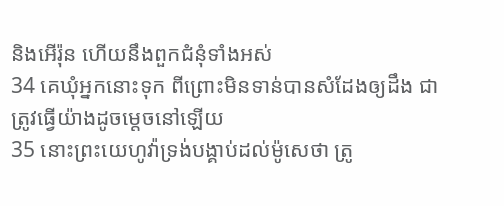និងអើរ៉ុន ហើយនឹងពួកជំនុំទាំងអស់
34 គេឃុំអ្នកនោះទុក ពីព្រោះមិនទាន់បានសំដែងឲ្យដឹង ជាត្រូវធ្វើយ៉ាងដូចម្តេចនៅឡើយ
35 នោះព្រះយេហូវ៉ាទ្រង់បង្គាប់ដល់ម៉ូសេថា ត្រូ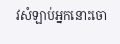វសំឡាប់អ្នកនោះចោ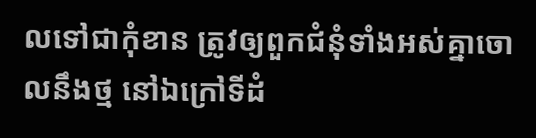លទៅជាកុំខាន ត្រូវឲ្យពួកជំនុំទាំងអស់គ្នាចោលនឹងថ្ម នៅឯក្រៅទីដំ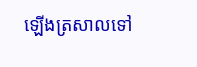ឡើងត្រសាលទៅ